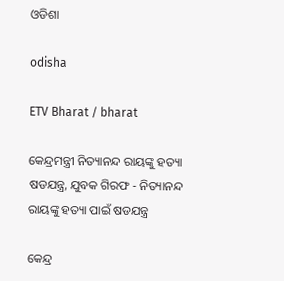ଓଡିଶା

odisha

ETV Bharat / bharat

କେନ୍ଦ୍ରମନ୍ତ୍ରୀ ନିତ୍ୟାନନ୍ଦ ରାୟଙ୍କୁ ହତ୍ୟା ଷଡଯନ୍ତ୍ର, ଯୁବକ ଗିରଫ - ନିତ୍ୟାନନ୍ଦ ରାୟଙ୍କୁ ହତ୍ୟା ପାଇଁ ଷଡଯନ୍ତ୍ର

କେନ୍ଦ୍ର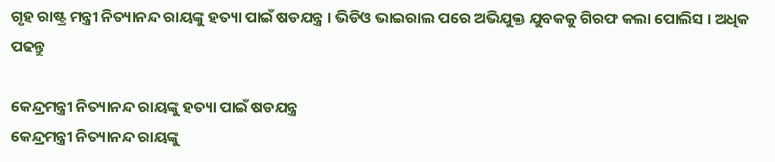ଗୃହ ରାଷ୍ଟ୍ର ମନ୍ତ୍ରୀ ନିତ୍ୟାନନ୍ଦ ରାୟଙ୍କୁ ହତ୍ୟା ପାଇଁ ଷଡଯନ୍ତ୍ର । ଭିଡିଓ ଭାଇରାଲ ପରେ ଅଭିଯୁକ୍ତ ଯୁବକକୁ ଗିରଫ କଲା ପୋଲିସ । ଅଧିକ ପଢନ୍ତୁ

କେନ୍ଦ୍ରମନ୍ତ୍ରୀ ନିତ୍ୟାନନ୍ଦ ରାୟଙ୍କୁ ହତ୍ୟା ପାଇଁ ଷଡଯନ୍ତ୍ର
କେନ୍ଦ୍ରମନ୍ତ୍ରୀ ନିତ୍ୟାନନ୍ଦ ରାୟଙ୍କୁ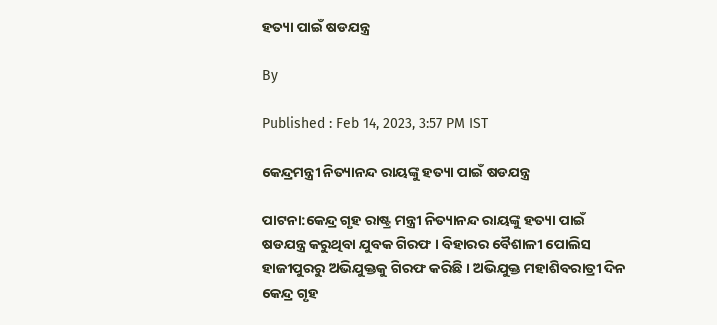ହତ୍ୟା ପାଇଁ ଷଡଯନ୍ତ୍ର

By

Published : Feb 14, 2023, 3:57 PM IST

କେନ୍ଦ୍ରମନ୍ତ୍ରୀ ନିତ୍ୟାନନ୍ଦ ରାୟଙ୍କୁ ହତ୍ୟା ପାଇଁ ଷଡଯନ୍ତ୍ର

ପାଟନା:କେନ୍ଦ୍ର ଗୃହ ରାଷ୍ଟ୍ର ମନ୍ତ୍ରୀ ନିତ୍ୟାନନ୍ଦ ରାୟଙ୍କୁ ହତ୍ୟା ପାଇଁ ଷଡଯନ୍ତ୍ର କରୁଥିବା ଯୁବକ ଗିରଫ । ବିହାରର ବୈଶାଳୀ ପୋଲିସ ହାଜୀପୁରରୁ ଅଭିଯୁକ୍ତକୁ ଗିରଫ କରିଛି । ଅଭିଯୁକ୍ତ ମହାଶିବରାତ୍ରୀ ଦିନ କେନ୍ଦ୍ର ଗୃହ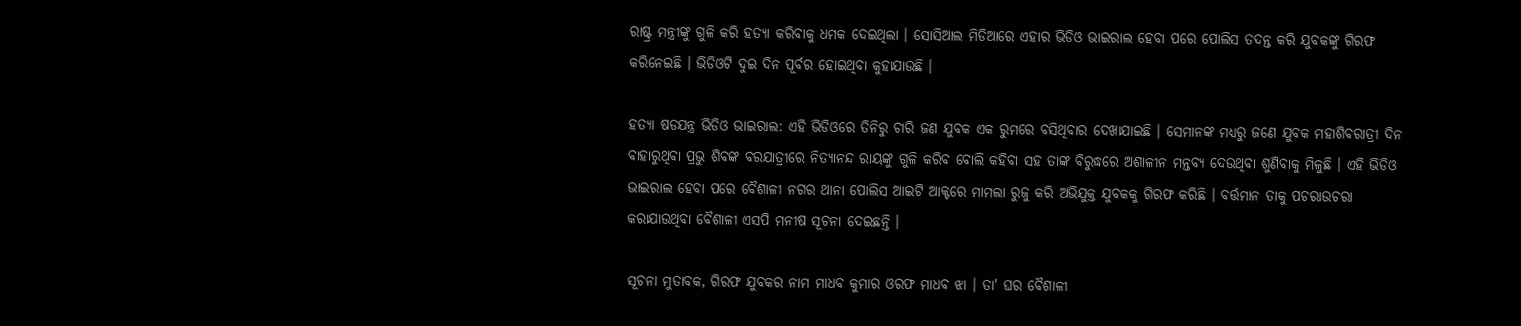ରାଷ୍ଟ୍ର ମନ୍ତ୍ରୀଙ୍କୁ ଗୁଳି କରି ହତ୍ୟା କରିବାକୁ ଧମକ ଦେଇଥିଲା । ସୋସିଆଲ ମିଡିଆରେ ଏହାର ଭିଡିଓ ଭାଇରାଲ ହେବା ପରେ ପୋଲିସ ତଦନ୍ତ କରି ଯୁବକଙ୍କୁ ଗିରଫ କରିନେଇଛି । ଭିଡିଓଟି ଦୁଇ ଦିନ ପୂର୍ବର ହୋଇଥିବା କୁହାଯାଉଛି ।

ହତ୍ୟା ଷଡଯନ୍ତ୍ର ଭିଡିଓ ଭାଇରାଲ: ଏହି ଭିଡିଓରେ ତିନିରୁ ଚାରି ଜଣ ଯୁବକ ଏକ ରୁମରେ ବସିଥିବାର ଦେଖାଯାଇଛି । ସେମାନଙ୍କ ମଧ୍ୟରୁ ଜଣେ ଯୁବକ ମହାଶିବରାତ୍ରୀ ଦିନ ବାହାରୁଥିବା ପ୍ରଭୁ ଶିବଙ୍କ ବରଯାତ୍ରୀରେ ନିତ୍ୟାନନ୍ଦ ରାୟଙ୍କୁ ଗୁଳି କରିବ ବୋଲି କହିବା ସହ ତାଙ୍କ ବିରୁଦ୍ଧରେ ଅଶାଳୀନ ମନ୍ତବ୍ୟ ଦେଉଥିବା ଶୁଣିବାକୁ ମିଳୁଛି । ଏହି ଭିଡିଓ ଭାଇରାଲ ହେବା ପରେ ବୈଶାଳୀ ନଗର ଥାନା ପୋଲିସ ଆଇଟି ଆକ୍ଟରେ ମାମଲା ରୁଜୁ କରି ଅଭିଯୁକ୍ତ ଯୁବକକୁ ଗିରଫ କରିଛି । ବର୍ତ୍ତମାନ ତାକୁ ପଚରାଉଚରା କରାଯାଉଥିବା ବୈଶାଳୀ ଏସପି ମନୀଷ ସୂଚନା ଦେଇଛନ୍ତି ।

ସୂଚନା ମୁତାବକ, ଗିରଫ ଯୁବକର ନାମ ମାଧବ କୁମାର ଓରଫ ମାଧବ ଝା । ତା' ଘର ବୈଶାଳୀ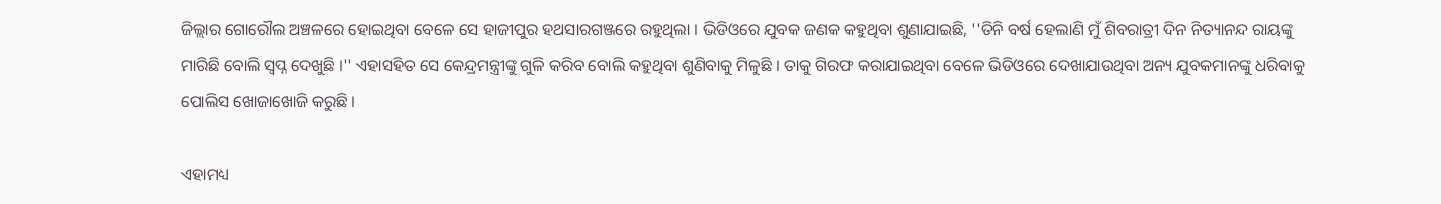ଜିଲ୍ଲାର ଗୋରୌଲ ଅଞ୍ଚଳରେ ହୋଇଥିବା ବେଳେ ସେ ହାଜୀପୁର ହଥସାରଗଞ୍ଜରେ ରହୁଥିଲା । ଭିଡିଓରେ ଯୁବକ ଜଣକ କହୁଥିବା ଶୁଣାଯାଇଛି, ''ତିନି ବର୍ଷ ହେଲାଣି ମୁଁ ଶିବରାତ୍ରୀ ଦିନ ନିତ୍ୟାନନ୍ଦ ରାୟଙ୍କୁ ମାରିଛି ବୋଲି ସ୍ବପ୍ନ ଦେଖୁଛି ।'' ଏହାସହିତ ସେ କେନ୍ଦ୍ରମନ୍ତ୍ରୀଙ୍କୁ ଗୁଳି କରିବ ବୋଲି କହୁଥିବା ଶୁଣିବାକୁ ମିଳୁଛି । ତାକୁ ଗିରଫ କରାଯାଇଥିବା ବେଳେ ଭିଡିଓରେ ଦେଖାଯାଉଥିବା ଅନ୍ୟ ଯୁବକମାନଙ୍କୁ ଧରିବାକୁ ପୋଲିସ ଖୋଜାଖୋଜି କରୁଛି ।

ଏହାମଧ୍ୟ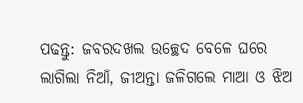ପଢନ୍ତୁ: ଜବରଦଖଲ ଉଚ୍ଛେଦ ବେଳେ ଘରେ ଲାଗିଲା ନିଆଁ, ଜୀଅନ୍ତା ଜଳିଗଲେ ମାଆ ଓ ଝିଅ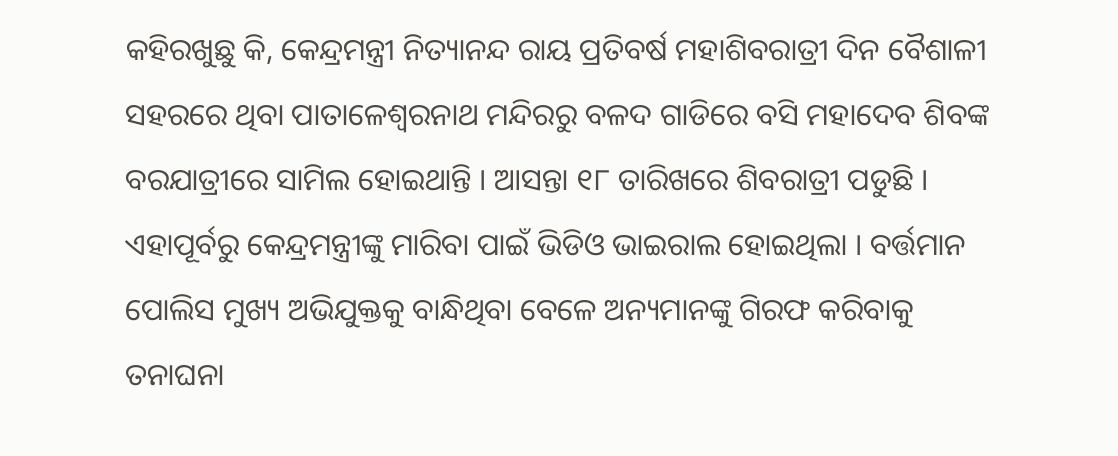କହିରଖୁଛୁ କି, କେନ୍ଦ୍ରମନ୍ତ୍ରୀ ନିତ୍ୟାନନ୍ଦ ରାୟ ପ୍ରତିବର୍ଷ ମହାଶିବରାତ୍ରୀ ଦିନ ବୈଶାଳୀ ସହରରେ ଥିବା ପାତାଳେଶ୍ବରନାଥ ମନ୍ଦିରରୁ ବଳଦ ଗାଡିରେ ବସି ମହାଦେବ ଶିବଙ୍କ ବରଯାତ୍ରୀରେ ସାମିଲ ହୋଇଥାନ୍ତି । ଆସନ୍ତା ୧୮ ତାରିଖରେ ଶିବରାତ୍ରୀ ପଡୁଛି । ଏହାପୂର୍ବରୁ କେନ୍ଦ୍ରମନ୍ତ୍ରୀଙ୍କୁ ମାରିବା ପାଇଁ ଭିଡିଓ ଭାଇରାଲ ହୋଇଥିଲା । ବର୍ତ୍ତମାନ ପୋଲିସ ମୁଖ୍ୟ ଅଭିଯୁକ୍ତକୁ ବାନ୍ଧିଥିବା ବେଳେ ଅନ୍ୟମାନଙ୍କୁ ଗିରଫ କରିବାକୁ ତନାଘନା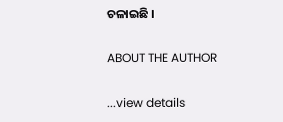ଚଳାଇଛି ।

ABOUT THE AUTHOR

...view details